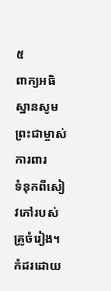៥
ពាក្យអធិស្ឋានសូមព្រះជាម្ចាស់ការពារ
ទំនុកពីសៀវភៅរបស់គ្រូចំរៀង។ កំដរដោយ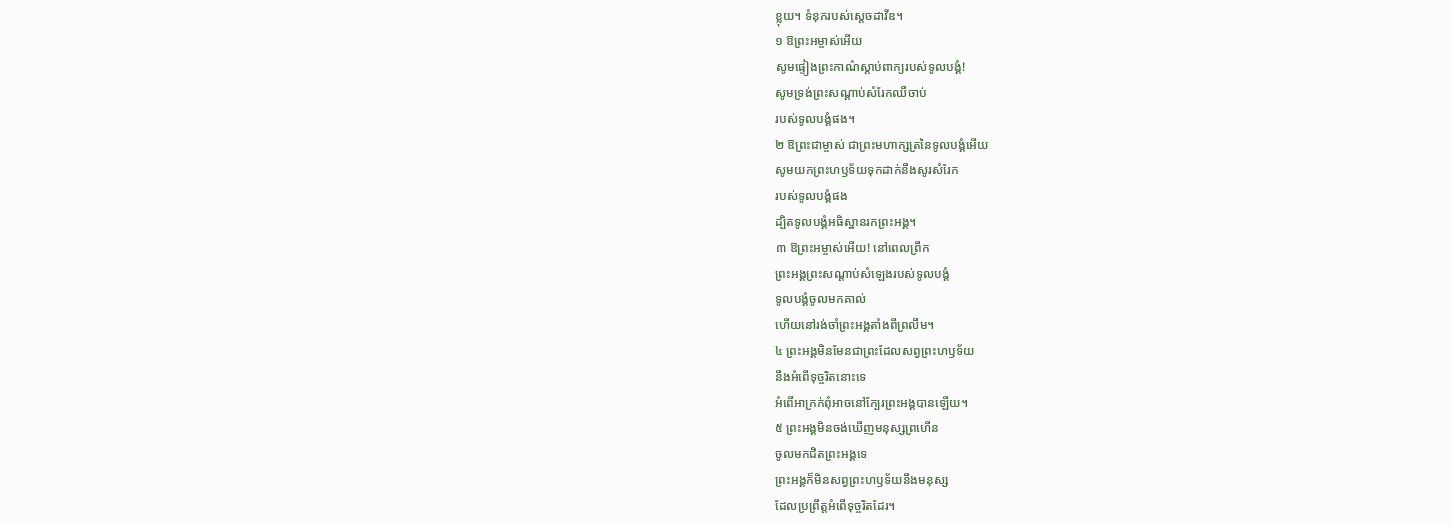ខ្លុយ។ ទំនុករបស់ស្ដេចដាវីឌ។
១ ឱព្រះអម្ចាស់អើយ
សូមផ្ទៀងព្រះកាណ៌ស្ដាប់ពាក្យរបស់ទូលបង្គំ!
សូមទ្រង់ព្រះសណ្ដាប់សំរែកឈឺចាប់
របស់ទូលបង្គំផង។
២ ឱព្រះជាម្ចាស់ ជាព្រះមហាក្សត្រនៃទូលបង្គំអើយ
សូមយកព្រះហឫទ័យទុកដាក់នឹងសូរសំរែក
របស់ទូលបង្គំផង
ដ្បិតទូលបង្គំអធិស្ឋានរកព្រះអង្គ។
៣ ឱព្រះអម្ចាស់អើយ! នៅពេលព្រឹក
ព្រះអង្គព្រះសណ្ដាប់សំឡេងរបស់ទូលបង្គំ
ទូលបង្គំចូលមកគាល់
ហើយនៅរង់ចាំព្រះអង្គតាំងពីព្រលឹម។
៤ ព្រះអង្គមិនមែនជាព្រះដែលសព្វព្រះហឫទ័យ
នឹងអំពើទុច្ចរិតនោះទេ
អំពើអាក្រក់ពុំអាចនៅក្បែរព្រះអង្គបានឡើយ។
៥ ព្រះអង្គមិនចង់ឃើញមនុស្សព្រហើន
ចូលមកជិតព្រះអង្គទេ
ព្រះអង្គក៏មិនសព្វព្រះហឫទ័យនឹងមនុស្ស
ដែលប្រព្រឹត្តអំពើទុច្ចរិតដែរ។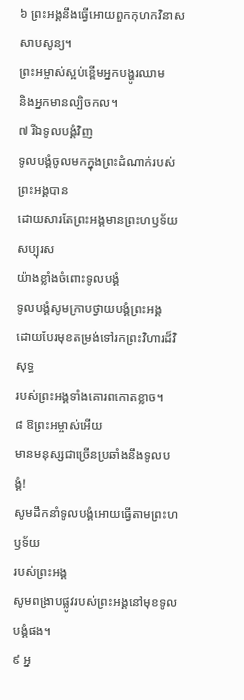៦ ព្រះអង្គនឹងធ្វើអោយពួកកុហកវិនាសសាបសូន្យ។
ព្រះអម្ចាស់ស្អប់ខ្ពើមអ្នកបង្ហូរឈាម
និងអ្នកមានល្បិចកល។
៧ រីឯទូលបង្គំវិញ
ទូលបង្គំចូលមកក្នុងព្រះដំណាក់របស់ព្រះអង្គបាន
ដោយសារតែព្រះអង្គមានព្រះហឫទ័យសប្បុរស
យ៉ាងខ្លាំងចំពោះទូលបង្គំ
ទូលបង្គំសូមក្រាបថ្វាយបង្គំព្រះអង្គ
ដោយបែរមុខតម្រង់ទៅរកព្រះវិហារដ៏វិសុទ្ធ
របស់ព្រះអង្គទាំងគោរពកោតខ្លាច។
៨ ឱព្រះអម្ចាស់អើយ
មានមនុស្សជាច្រើនប្រឆាំងនឹងទូលបង្គំ!
សូមដឹកនាំទូលបង្គំអោយធ្វើតាមព្រះហឫទ័យ
របស់ព្រះអង្គ
សូមពង្រាបផ្លូវរបស់ព្រះអង្គនៅមុខទូលបង្គំផង។
៩ អ្ន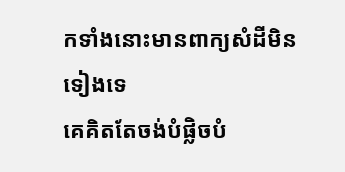កទាំងនោះមានពាក្យសំដីមិនទៀងទេ
គេគិតតែចង់បំផ្លិចបំ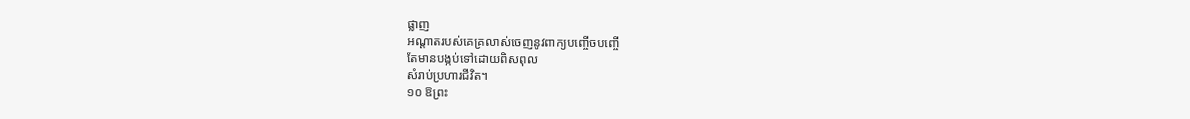ផ្លាញ
អណ្ដាតរបស់គេគ្រលាស់ចេញនូវពាក្យបញ្ចើចបញ្ចើ
តែមានបង្កប់ទៅដោយពិសពុល
សំរាប់ប្រហារជីវិត។
១០ ឱព្រះ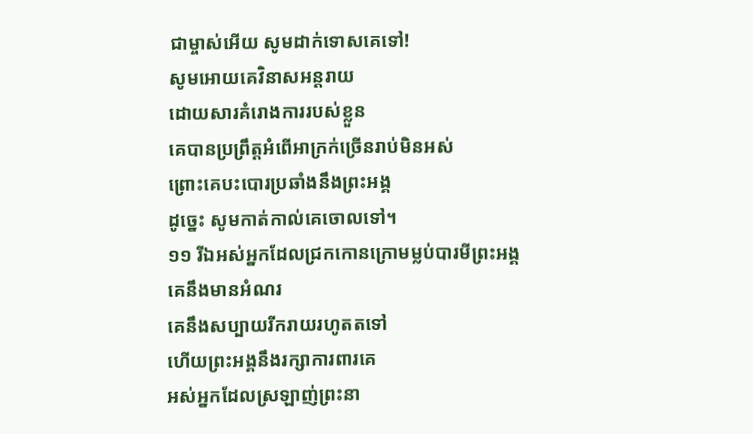ជាម្ចាស់អើយ សូមដាក់ទោសគេទៅ!
សូមអោយគេវិនាសអន្តរាយ
ដោយសារគំរោងការរបស់ខ្លួន
គេបានប្រព្រឹត្តអំពើអាក្រក់ច្រើនរាប់មិនអស់
ព្រោះគេបះបោរប្រឆាំងនឹងព្រះអង្គ
ដូច្នេះ សូមកាត់កាល់គេចោលទៅ។
១១ រីឯអស់អ្នកដែលជ្រកកោនក្រោមម្លប់បារមីព្រះអង្គ
គេនឹងមានអំណរ
គេនឹងសប្បាយរីករាយរហូតតទៅ
ហើយព្រះអង្គនឹងរក្សាការពារគេ
អស់អ្នកដែលស្រឡាញ់ព្រះនា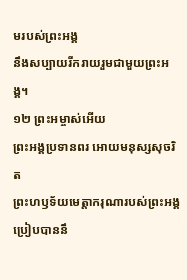មរបស់ព្រះអង្គ
នឹងសប្បាយរីករាយរួមជាមួយព្រះអង្គ។
១២ ព្រះអម្ចាស់អើយ
ព្រះអង្គប្រទានពរ អោយមនុស្សសុចរិត
ព្រះហឫទ័យមេត្តាករុណារបស់ព្រះអង្គ
ប្រៀបបាននឹ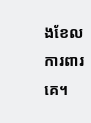ងខែលការពារគេ។